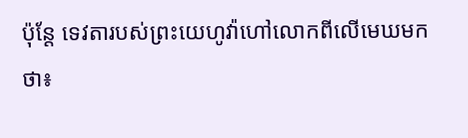ប៉ុន្តែ ទេវតារបស់ព្រះយេហូវ៉ាហៅលោកពីលើមេឃមកថា៖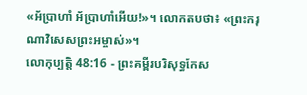«អ័ប្រាហាំ អ័ប្រាហាំអើយ!»។ លោកតបថា៖ «ព្រះករុណាវិសេសព្រះអម្ចាស់»។
លោកុប្បត្តិ 48:16 - ព្រះគម្ពីរបរិសុទ្ធកែស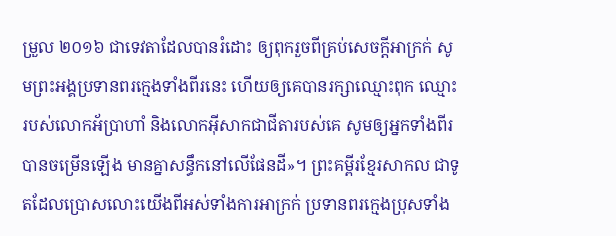ម្រួល ២០១៦ ជាទេវតាដែលបានរំដោះ ឲ្យពុករួចពីគ្រប់សេចក្ដីអាក្រក់ សូមព្រះអង្គប្រទានពរក្មេងទាំងពីរនេះ ហើយឲ្យគេបានរក្សាឈ្មោះពុក ឈ្មោះរបស់លោកអ័ប្រាហាំ និងលោកអ៊ីសាកជាជីតារបស់គេ សូមឲ្យអ្នកទាំងពីរបានចម្រើនឡើង មានគ្នាសន្ធឹកនៅលើផែនដី»។ ព្រះគម្ពីរខ្មែរសាកល ជាទូតដែលប្រោសលោះយើងពីអស់ទាំងការអាក្រក់ ប្រទានពរក្មេងប្រុសទាំង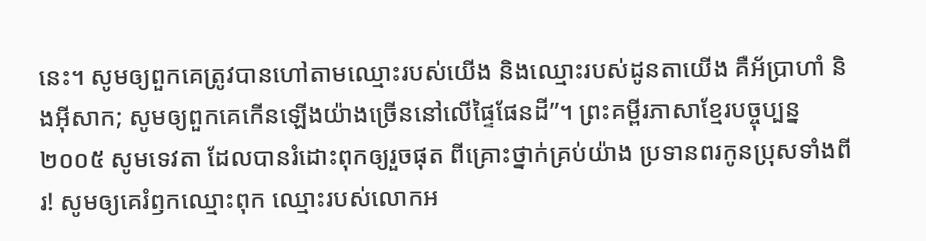នេះ។ សូមឲ្យពួកគេត្រូវបានហៅតាមឈ្មោះរបស់យើង និងឈ្មោះរបស់ដូនតាយើង គឺអ័ប្រាហាំ និងអ៊ីសាក; សូមឲ្យពួកគេកើនឡើងយ៉ាងច្រើននៅលើផ្ទៃផែនដី”។ ព្រះគម្ពីរភាសាខ្មែរបច្ចុប្បន្ន ២០០៥ សូមទេវតា ដែលបានរំដោះពុកឲ្យរួចផុត ពីគ្រោះថ្នាក់គ្រប់យ៉ាង ប្រទានពរកូនប្រុសទាំងពីរ! សូមឲ្យគេរំឭកឈ្មោះពុក ឈ្មោះរបស់លោកអ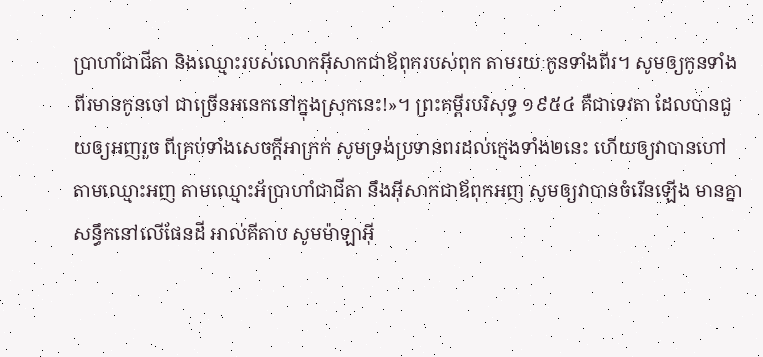ប្រាហាំជាជីតា និងឈ្មោះរបស់លោកអ៊ីសាកជាឪពុករបស់ពុក តាមរយៈកូនទាំងពីរ។ សូមឲ្យកូនទាំងពីរមានកូនចៅ ជាច្រើនអនេកនៅក្នុងស្រុកនេះ!»។ ព្រះគម្ពីរបរិសុទ្ធ ១៩៥៤ គឺជាទេវតា ដែលបានជួយឲ្យអញរួច ពីគ្រប់ទាំងសេចក្ដីអាក្រក់ សូមទ្រង់ប្រទានពរដល់ក្មេងទាំង២នេះ ហើយឲ្យវាបានហៅតាមឈ្មោះអញ តាមឈ្មោះអ័ប្រាហាំជាជីតា នឹងអ៊ីសាកជាឪពុកអញ សូមឲ្យវាបានចំរើនឡើង មានគ្នាសន្ធឹកនៅលើផែនដី អាល់គីតាប សូមម៉ាឡាអ៊ី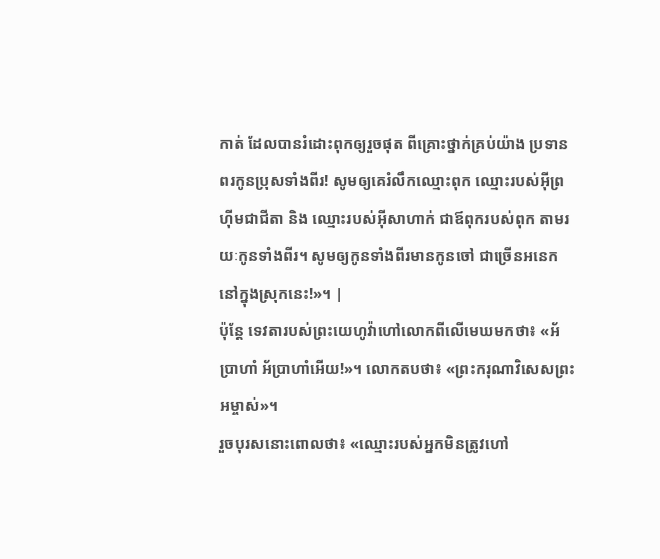កាត់ ដែលបានរំដោះពុកឲ្យរួចផុត ពីគ្រោះថ្នាក់គ្រប់យ៉ាង ប្រទានពរកូនប្រុសទាំងពីរ! សូមឲ្យគេរំលឹកឈ្មោះពុក ឈ្មោះរបស់អ៊ីព្រហ៊ីមជាជីតា និង ឈ្មោះរបស់អ៊ីសាហាក់ ជាឪពុករបស់ពុក តាមរយៈកូនទាំងពីរ។ សូមឲ្យកូនទាំងពីរមានកូនចៅ ជាច្រើនអនេកនៅក្នុងស្រុកនេះ!»។ |
ប៉ុន្តែ ទេវតារបស់ព្រះយេហូវ៉ាហៅលោកពីលើមេឃមកថា៖ «អ័ប្រាហាំ អ័ប្រាហាំអើយ!»។ លោកតបថា៖ «ព្រះករុណាវិសេសព្រះអម្ចាស់»។
រួចបុរសនោះពោលថា៖ «ឈ្មោះរបស់អ្នកមិនត្រូវហៅ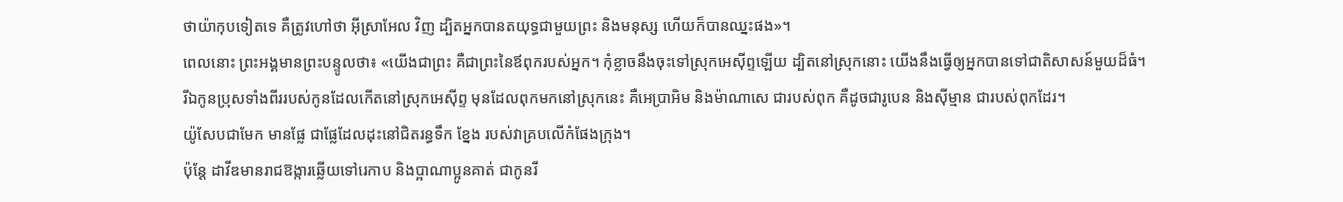ថាយ៉ាកុបទៀតទេ គឺត្រូវហៅថា អ៊ីស្រាអែល វិញ ដ្បិតអ្នកបានតយុទ្ធជាមួយព្រះ និងមនុស្ស ហើយក៏បានឈ្នះផង»។
ពេលនោះ ព្រះអង្គមានព្រះបន្ទូលថា៖ «យើងជាព្រះ គឺជាព្រះនៃឪពុករបស់អ្នក។ កុំខ្លាចនឹងចុះទៅស្រុកអេស៊ីព្ទឡើយ ដ្បិតនៅស្រុកនោះ យើងនឹងធ្វើឲ្យអ្នកបានទៅជាតិសាសន៍មួយដ៏ធំ។
រីឯកូនប្រុសទាំងពីររបស់កូនដែលកើតនៅស្រុកអេស៊ីព្ទ មុនដែលពុកមកនៅស្រុកនេះ គឺអេប្រាអិម និងម៉ាណាសេ ជារបស់ពុក គឺដូចជារូបេន និងស៊ីម្មាន ជារបស់ពុកដែរ។
យ៉ូសែបជាមែក មានផ្លែ ជាផ្លែដែលដុះនៅជិតរន្ធទឹក ខ្នែង របស់វាគ្របលើកំផែងក្រុង។
ប៉ុន្តែ ដាវីឌមានរាជឱង្ការឆ្លើយទៅរេកាប និងប្អាណាប្អូនគាត់ ជាកូនរី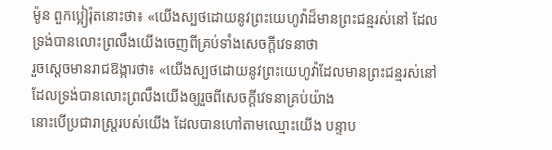ម៉ូន ពួកប្អៀរ៉ុតនោះថា៖ «យើងស្បថដោយនូវព្រះយេហូវ៉ាដ៏មានព្រះជន្មរស់នៅ ដែលទ្រង់បានលោះព្រលឹងយើងចេញពីគ្រប់ទាំងសេចក្ដីវេទនាថា
រួចស្តេចមានរាជឱង្ការថា៖ «យើងស្បថដោយនូវព្រះយេហូវ៉ាដែលមានព្រះជន្មរស់នៅ ដែលទ្រង់បានលោះព្រលឹងយើងឲ្យរួចពីសេចក្ដីវេទនាគ្រប់យ៉ាង
នោះបើប្រជារាស្ត្ររបស់យើង ដែលបានហៅតាមឈ្មោះយើង បន្ទាប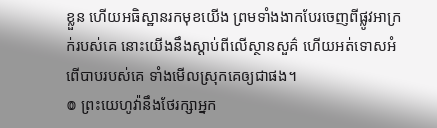ខ្លួន ហើយអធិស្ឋានរកមុខយើង ព្រមទាំងងាកបែរចេញពីផ្លូវអាក្រក់របស់គេ នោះយើងនឹងស្តាប់ពីលើស្ថានសួគ៌ ហើយអត់ទោសអំពើបាបរបស់គេ ទាំងមើលស្រុកគេឲ្យជាផង។
៙ ព្រះយេហូវ៉ានឹងថែរក្សាអ្នក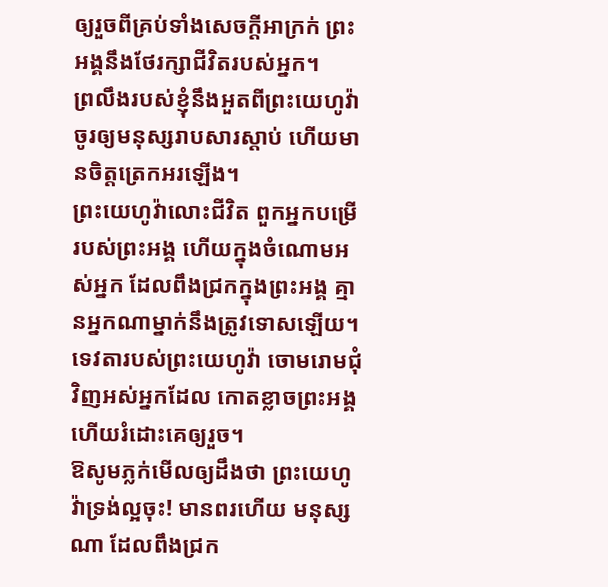ឲ្យរួចពីគ្រប់ទាំងសេចក្ដីអាក្រក់ ព្រះអង្គនឹងថែរក្សាជីវិតរបស់អ្នក។
ព្រលឹងរបស់ខ្ញុំនឹងអួតពីព្រះយេហូវ៉ា ចូរឲ្យមនុស្សរាបសារស្ដាប់ ហើយមានចិត្តត្រេកអរឡើង។
ព្រះយេហូវ៉ាលោះជីវិត ពួកអ្នកបម្រើរបស់ព្រះអង្គ ហើយក្នុងចំណោមអស់អ្នក ដែលពឹងជ្រកក្នុងព្រះអង្គ គ្មានអ្នកណាម្នាក់នឹងត្រូវទោសឡើយ។
ទេវតារបស់ព្រះយេហូវ៉ា ចោមរោមជុំវិញអស់អ្នកដែល កោតខ្លាចព្រះអង្គ ហើយរំដោះគេឲ្យរួច។
ឱសូមភ្លក់មើលឲ្យដឹងថា ព្រះយេហូវ៉ាទ្រង់ល្អចុះ! មានពរហើយ មនុស្សណា ដែលពឹងជ្រក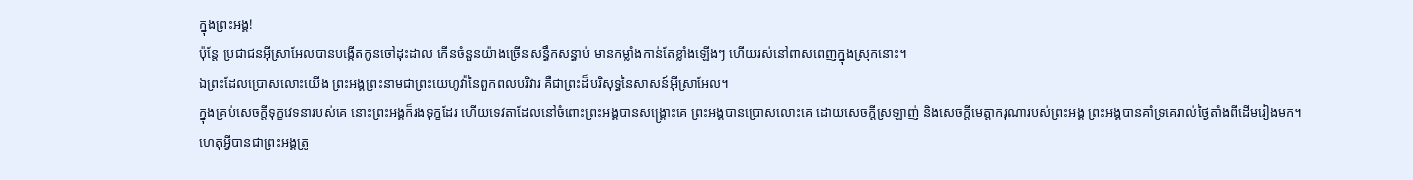ក្នុងព្រះអង្គ!
ប៉ុន្តែ ប្រជាជនអ៊ីស្រាអែលបានបង្កើតកូនចៅដុះដាល កើនចំនួនយ៉ាងច្រើនសន្ធឹកសន្ធាប់ មានកម្លាំងកាន់តែខ្លាំងឡើងៗ ហើយរស់នៅពាសពេញក្នុងស្រុកនោះ។
ឯព្រះដែលប្រោសលោះយើង ព្រះអង្គព្រះនាមជាព្រះយេហូវ៉ានៃពួកពលបរិវារ គឺជាព្រះដ៏បរិសុទ្ធនៃសាសន៍អ៊ីស្រាអែល។
ក្នុងគ្រប់សេចក្ដីទុក្ខវេទនារបស់គេ នោះព្រះអង្គក៏រងទុក្ខដែរ ហើយទេវតាដែលនៅចំពោះព្រះអង្គបានសង្គ្រោះគេ ព្រះអង្គបានប្រោសលោះគេ ដោយសេចក្ដីស្រឡាញ់ និងសេចក្ដីមេត្តាករុណារបស់ព្រះអង្គ ព្រះអង្គបានគាំទ្រគេរាល់ថ្ងៃតាំងពីដើមរៀងមក។
ហេតុអ្វីបានជាព្រះអង្គត្រូ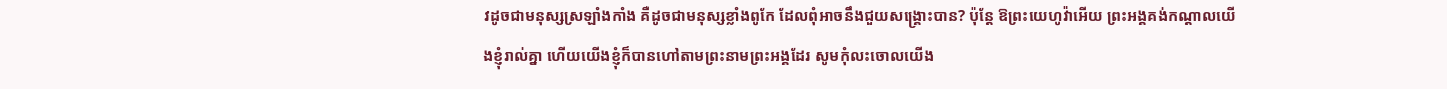វដូចជាមនុស្សស្រឡាំងកាំង គឺដូចជាមនុស្សខ្លាំងពូកែ ដែលពុំអាចនឹងជួយសង្គ្រោះបាន? ប៉ុន្តែ ឱព្រះយេហូវ៉ាអើយ ព្រះអង្គគង់កណ្ដាលយើងខ្ញុំរាល់គ្នា ហើយយើងខ្ញុំក៏បានហៅតាមព្រះនាមព្រះអង្គដែរ សូមកុំលះចោលយើង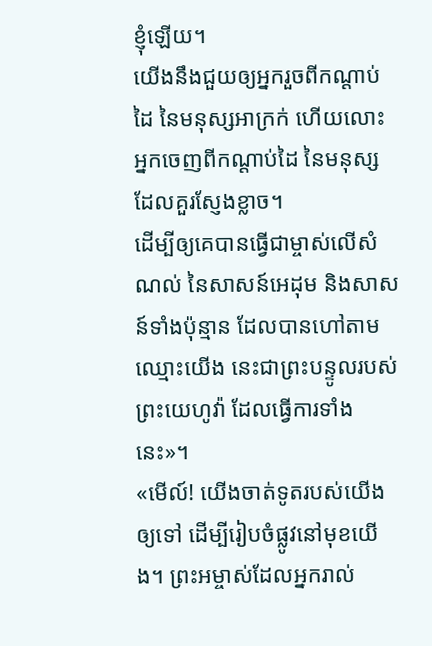ខ្ញុំឡើយ។
យើងនឹងជួយឲ្យអ្នករួចពីកណ្ដាប់ដៃ នៃមនុស្សអាក្រក់ ហើយលោះអ្នកចេញពីកណ្ដាប់ដៃ នៃមនុស្សដែលគួរស្ញែងខ្លាច។
ដើម្បីឲ្យគេបានធ្វើជាម្ចាស់លើសំណល់ នៃសាសន៍អេដុម និងសាសន៍ទាំងប៉ុន្មាន ដែលបានហៅតាមឈ្មោះយើង នេះជាព្រះបន្ទូលរបស់ព្រះយេហូវ៉ា ដែលធ្វើការទាំងនេះ»។
«មើល៍! យើងចាត់ទូតរបស់យើងឲ្យទៅ ដើម្បីរៀបចំផ្លូវនៅមុខយើង។ ព្រះអម្ចាស់ដែលអ្នករាល់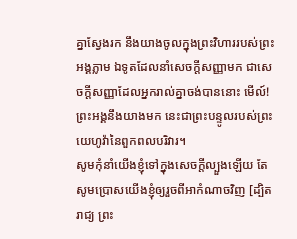គ្នាស្វែងរក នឹងយាងចូលក្នុងព្រះវិហាររបស់ព្រះអង្គភ្លាម ឯទូតដែលនាំសេចក្ដីសញ្ញាមក ជាសេចក្ដីសញ្ញាដែលអ្នករាល់គ្នាចង់បាននោះ មើល៍! ព្រះអង្គនឹងយាងមក នេះជាព្រះបន្ទូលរបស់ព្រះយេហូវ៉ានៃពួកពលបរិវារ។
សូមកុំនាំយើងខ្ញុំទៅក្នុងសេចក្តីល្បួងឡើយ តែសូមប្រោសយើងខ្ញុំឲ្យរួចពីអាកំណាចវិញ [ដ្បិតរាជ្យ ព្រះ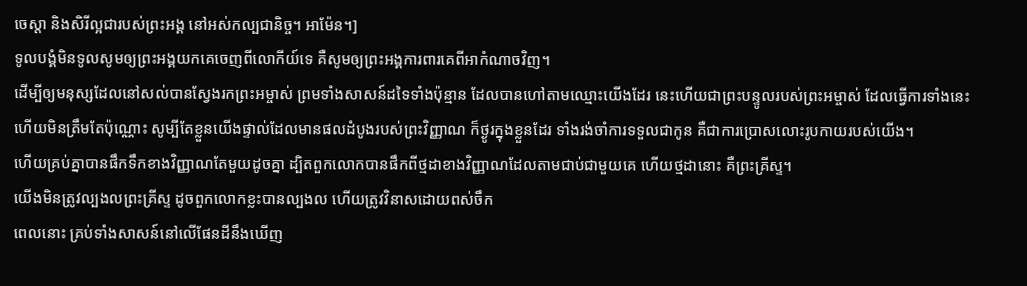ចេស្តា និងសិរីល្អជារបស់ព្រះអង្គ នៅអស់កល្បជានិច្ច។ អាម៉ែន។]
ទូលបង្គំមិនទូលសូមឲ្យព្រះអង្គយកគេចេញពីលោកីយ៍ទេ គឺសូមឲ្យព្រះអង្គការពារគេពីអាកំណាចវិញ។
ដើម្បីឲ្យមនុស្សដែលនៅសល់បានស្វែងរកព្រះអម្ចាស់ ព្រមទាំងសាសន៍ដទៃទាំងប៉ុន្មាន ដែលបានហៅតាមឈ្មោះយើងដែរ នេះហើយជាព្រះបន្ទូលរបស់ព្រះអម្ចាស់ ដែលធ្វើការទាំងនេះ
ហើយមិនត្រឹមតែប៉ុណ្ណោះ សូម្បីតែខ្លួនយើងផ្ទាល់ដែលមានផលដំបូងរបស់ព្រះវិញ្ញាណ ក៏ថ្ងូរក្នុងខ្លួនដែរ ទាំងរង់ចាំការទទួលជាកូន គឺជាការប្រោសលោះរូបកាយរបស់យើង។
ហើយគ្រប់គ្នាបានផឹកទឹកខាងវិញ្ញាណតែមួយដូចគ្នា ដ្បិតពួកលោកបានផឹកពីថ្មដាខាងវិញ្ញាណដែលតាមជាប់ជាមួយគេ ហើយថ្មដានោះ គឺព្រះគ្រីស្ទ។
យើងមិនត្រូវល្បងលព្រះគ្រីស្ទ ដូចពួកលោកខ្លះបានល្បងល ហើយត្រូវវិនាសដោយពស់ចឹក
ពេលនោះ គ្រប់ទាំងសាសន៍នៅលើផែនដីនឹងឃើញ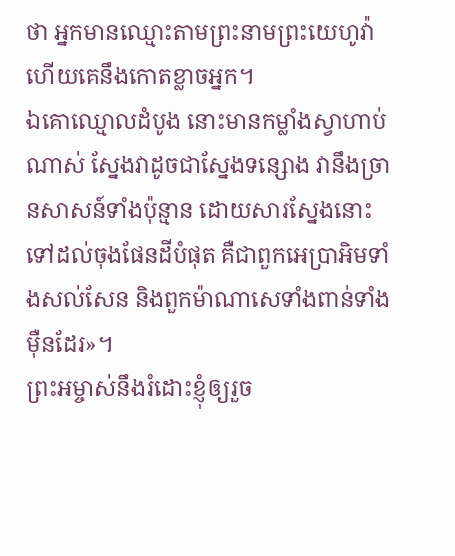ថា អ្នកមានឈ្មោះតាមព្រះនាមព្រះយេហូវ៉ា ហើយគេនឹងកោតខ្លាចអ្នក។
ឯគោឈ្មោលដំបូង នោះមានកម្លាំងស្វាហាប់ណាស់ ស្នែងវាដូចជាស្នែងទន្សោង វានឹងច្រានសាសន៍ទាំងប៉ុន្មាន ដោយសារស្នែងនោះ ទៅដល់ចុងផែនដីបំផុត គឺជាពួកអេប្រាអិមទាំងសល់សែន និងពួកម៉ាណាសេទាំងពាន់ទាំងម៉ឺនដែរ»។
ព្រះអម្ចាស់នឹងរំដោះខ្ញុំឲ្យរួច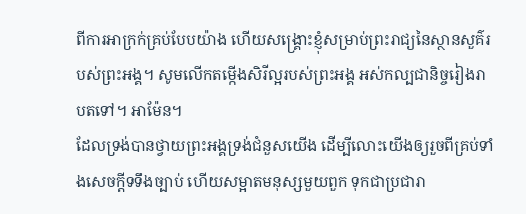ពីការអាក្រក់គ្រប់បែបយ៉ាង ហើយសង្គ្រោះខ្ញុំសម្រាប់ព្រះរាជ្យនៃស្ថានសួគ៌របស់ព្រះអង្គ។ សូមលើកតម្កើងសិរីល្អរបស់ព្រះអង្គ អស់កល្បជានិច្ចរៀងរាបតទៅ។ អាម៉ែន។
ដែលទ្រង់បានថ្វាយព្រះអង្គទ្រង់ជំនួសយើង ដើម្បីលោះយើងឲ្យរួចពីគ្រប់ទាំងសេចក្ដីទទឹងច្បាប់ ហើយសម្អាតមនុស្សមួយពួក ទុកជាប្រជារា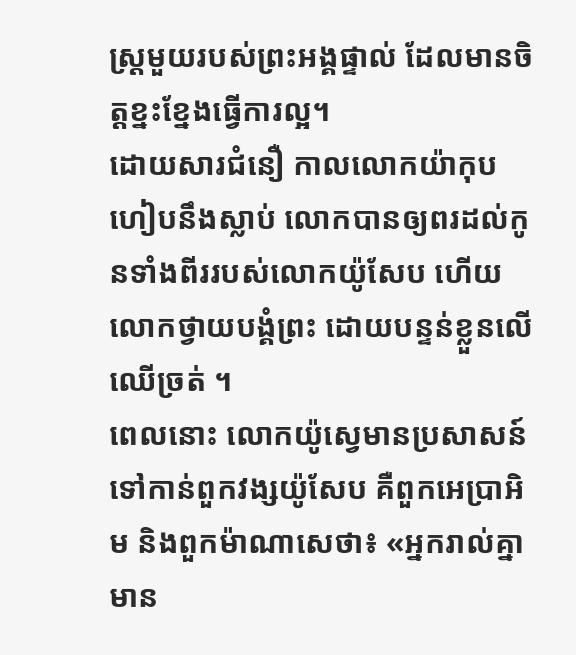ស្ត្រមួយរបស់ព្រះអង្គផ្ទាល់ ដែលមានចិត្តខ្នះខ្នែងធ្វើការល្អ។
ដោយសារជំនឿ កាលលោកយ៉ាកុបហៀបនឹងស្លាប់ លោកបានឲ្យពរដល់កូនទាំងពីររបស់លោកយ៉ូសែប ហើយលោកថ្វាយបង្គំព្រះ ដោយបន្ទន់ខ្លួនលើឈើច្រត់ ។
ពេលនោះ លោកយ៉ូស្វេមានប្រសាសន៍ទៅកាន់ពួកវង្សយ៉ូសែប គឺពួកអេប្រាអិម និងពួកម៉ាណាសេថា៖ «អ្នករាល់គ្នាមាន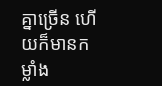គ្នាច្រើន ហើយក៏មានកម្លាំង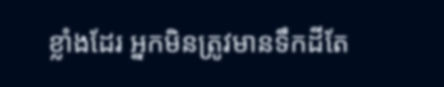ខ្លាំងដែរ អ្នកមិនត្រូវមានទឹកដីតែ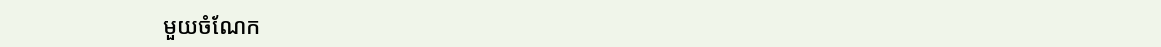មួយចំណែក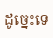ដូច្នេះទេ